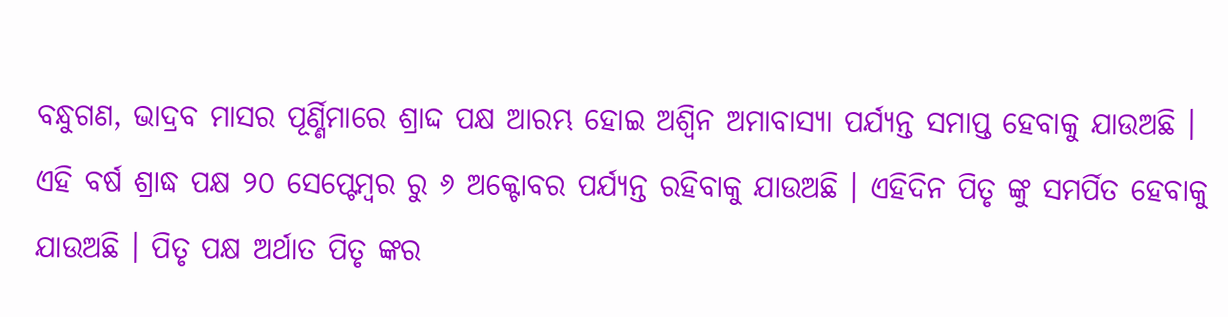ବନ୍ଧୁଗଣ, ଭାଦ୍ରବ ମାସର ପୂର୍ଣ୍ଣିମାରେ ଶ୍ରାଦ୍ଦ ପକ୍ଷ ଆରମ୍ଭ ହୋଇ ଅଶ୍ଵିନ ଅମାବାସ୍ୟା ପର୍ଯ୍ୟନ୍ତ ସମାପ୍ତ ହେବାକୁ ଯାଉଅଛି । ଏହି ବର୍ଷ ଶ୍ରାଦ୍ଧ ପକ୍ଷ ୨୦ ସେପ୍ଟେମ୍ବର ରୁ ୬ ଅକ୍ଟୋବର ପର୍ଯ୍ୟନ୍ତ ରହିବାକୁ ଯାଉଅଛି । ଏହିଦିନ ପିତୃ ଙ୍କୁ ସମର୍ପିତ ହେବାକୁ ଯାଉଅଛି । ପିତୃ ପକ୍ଷ ଅର୍ଥାତ ପିତୃ ଙ୍କର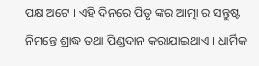ପକ୍ଷ ଅଟେ । ଏହି ଦିନରେ ପିତୃ ଙ୍କର ଆତ୍ମା ର ସନ୍ତୁଷ୍ଟ ନିମନ୍ତେ ଶ୍ରାଦ୍ଧ ତଥା ପିଣ୍ଡଦାନ କରାଯାଇଥାଏ । ଧାର୍ମିକ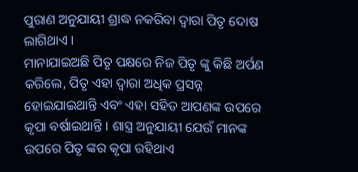ପୁରାଣ ଅନୁଯାୟୀ ଶ୍ରାଦ୍ଧ ନକରିବା ଦ୍ଵାରା ପିତୃ ଦୋଷ ଲାଗିଥାଏ ।
ମାନାଯାଇଅଛି ପିତୃ ପକ୍ଷରେ ନିଜ ପିତୃ ଙ୍କୁ କିଛି ଅର୍ପଣ କରିଲେ, ପିତୃ ଏହା ଦ୍ଵାରା ଅଧିକ ପ୍ରସନ୍ନ ହୋଇଯାଇଥାନ୍ତି ଏବଂ ଏହା ସହିତ ଆପଣଙ୍କ ଉପରେ କୃପା ବର୍ଷାଇଥାନ୍ତି । ଶାସ୍ତ୍ର ଅନୁଯାୟୀ ଯେଉଁ ମାନଙ୍କ ଉପରେ ପିତୃ ଙ୍କର କୃପା ରହିଥାଏ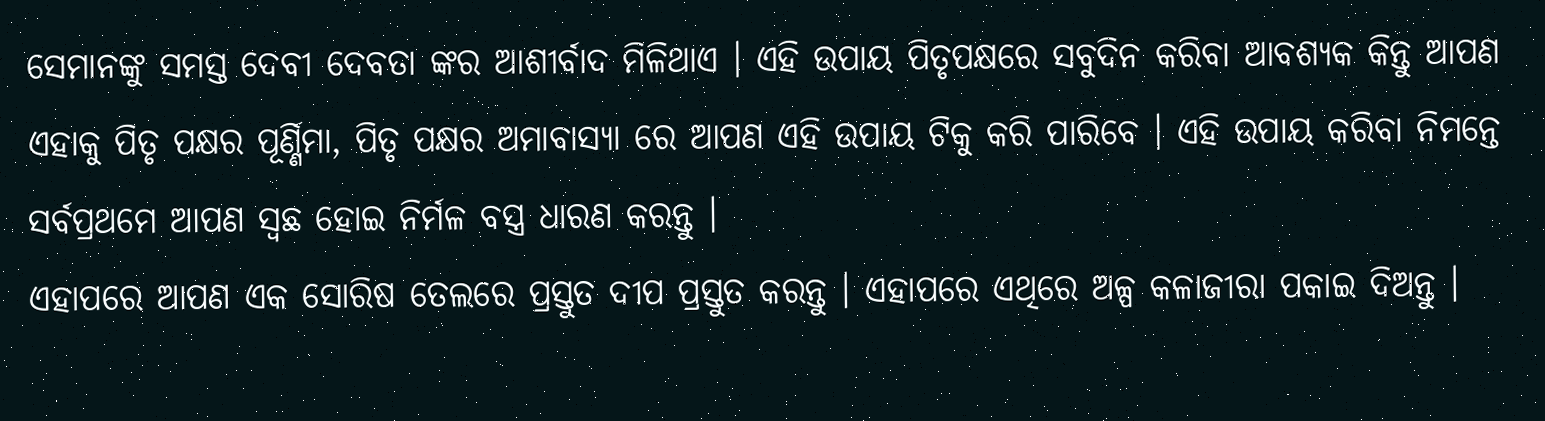ସେମାନଙ୍କୁ ସମସ୍ତ ଦେବୀ ଦେବତା ଙ୍କର ଆଶୀର୍ବାଦ ମିଳିଥାଏ । ଏହି ଉପାୟ ପିତୃପକ୍ଷରେ ସବୁଦିନ କରିବା ଆବଶ୍ୟକ କିନ୍ତୁ ଆପଣ ଏହାକୁ ପିତୃ ପକ୍ଷର ପୂର୍ଣ୍ଣିମା, ପିତୃ ପକ୍ଷର ଅମାବାସ୍ୟା ରେ ଆପଣ ଏହି ଉପାୟ ଟିକୁ କରି ପାରିବେ । ଏହି ଉପାୟ କରିବା ନିମନ୍ତେ ସର୍ବପ୍ରଥମେ ଆପଣ ସ୍ଵଛ ହୋଇ ନିର୍ମଳ ବସ୍ତ୍ର ଧାରଣ କରନ୍ତୁ ।
ଏହାପରେ ଆପଣ ଏକ ସୋରିଷ ତେଲରେ ପ୍ରସ୍ତୁତ ଦୀପ ପ୍ରସ୍ତୁତ କରନ୍ତୁ । ଏହାପରେ ଏଥିରେ ଅଳ୍ପ କଳାଜୀରା ପକାଇ ଦିଅନ୍ତୁ ।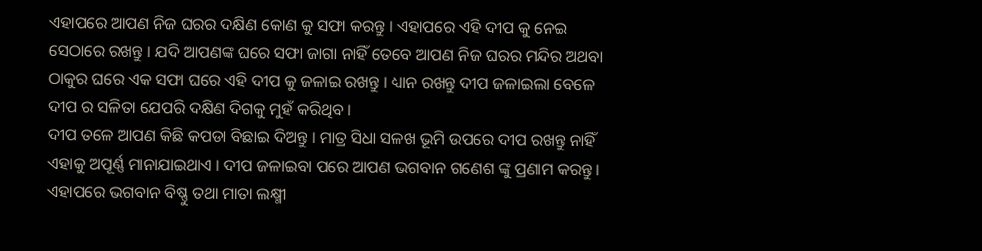ଏହାପରେ ଆପଣ ନିଜ ଘରର ଦକ୍ଷିଣ କୋଣ କୁ ସଫା କରନ୍ତୁ । ଏହାପରେ ଏହି ଦୀପ କୁ ନେଇ ସେଠାରେ ରଖନ୍ତୁ । ଯଦି ଆପଣଙ୍କ ଘରେ ସଫା ଜାଗା ନାହିଁ ତେବେ ଆପଣ ନିଜ ଘରର ମନ୍ଦିର ଅଥବା ଠାକୁର ଘରେ ଏକ ସଫା ଘରେ ଏହି ଦୀପ କୁ ଜଳାଇ ରଖନ୍ତୁ । ଧ୍ୟାନ ରଖନ୍ତୁ ଦୀପ ଜଳାଇଲା ବେଳେ ଦୀପ ର ସଳିତା ଯେପରି ଦକ୍ଷିଣ ଦିଗକୁ ମୁହଁ କରିଥିବ ।
ଦୀପ ତଳେ ଆପଣ କିଛି କପଡା ବିଛାଇ ଦିଅନ୍ତୁ । ମାତ୍ର ସିଧା ସଳଖ ଭୂମି ଉପରେ ଦୀପ ରଖନ୍ତୁ ନାହିଁ ଏହାକୁ ଅପୂର୍ଣ୍ଣ ମାନାଯାଇଥାଏ । ଦୀପ ଜଳାଇବା ପରେ ଆପଣ ଭଗବାନ ଗଣେଶ ଙ୍କୁ ପ୍ରଣାମ କରନ୍ତୁ । ଏହାପରେ ଭଗବାନ ବିଷ୍ଣୁ ତଥା ମାତା ଲକ୍ଷ୍ମୀ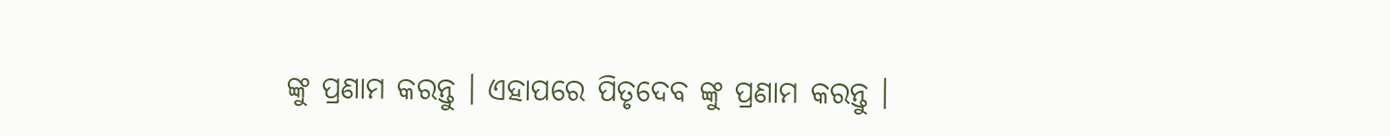ଙ୍କୁ ପ୍ରଣାମ କରନ୍ତୁ । ଏହାପରେ ପିତୃଦେବ ଙ୍କୁ ପ୍ରଣାମ କରନ୍ତୁ ।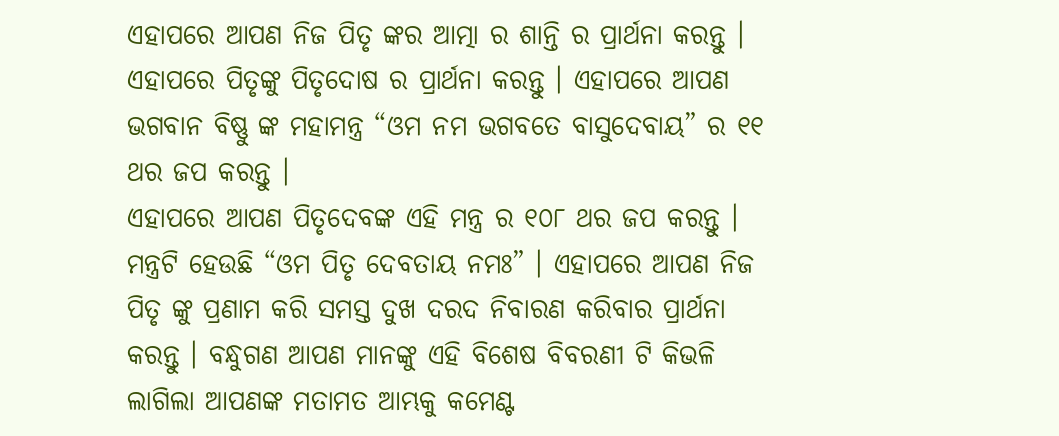ଏହାପରେ ଆପଣ ନିଜ ପିତୃ ଙ୍କର ଆତ୍ମା ର ଶାନ୍ତି ର ପ୍ରାର୍ଥନା କରନ୍ତୁ । ଏହାପରେ ପିତୃଙ୍କୁ ପିତୃଦୋଷ ର ପ୍ରାର୍ଥନା କରନ୍ତୁ । ଏହାପରେ ଆପଣ ଭଗବାନ ବିଷ୍ଣୁ ଙ୍କ ମହାମନ୍ତ୍ର “ଓମ ନମ ଭଗବତେ ବାସୁଦେବାୟ” ର ୧୧ ଥର ଜପ କରନ୍ତୁ ।
ଏହାପରେ ଆପଣ ପିତୃଦେବଙ୍କ ଏହି ମନ୍ତ୍ର ର ୧୦୮ ଥର ଜପ କରନ୍ତୁ । ମନ୍ତ୍ରଟି ହେଉଛି “ଓମ ପିତୃ ଦେବତାୟ ନମଃ” । ଏହାପରେ ଆପଣ ନିଜ ପିତୃ ଙ୍କୁ ପ୍ରଣାମ କରି ସମସ୍ତ ଦୁଖ ଦରଦ ନିବାରଣ କରିବାର ପ୍ରାର୍ଥନା କରନ୍ତୁ । ବନ୍ଧୁଗଣ ଆପଣ ମାନଙ୍କୁ ଏହି ବିଶେଷ ବିବରଣୀ ଟି କିଭଳି ଲାଗିଲା ଆପଣଙ୍କ ମତାମତ ଆମ୍ଭକୁ କମେଣ୍ଟ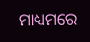ମାଧ୍ୟମରେ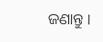ଜଣାନ୍ତୁ ।